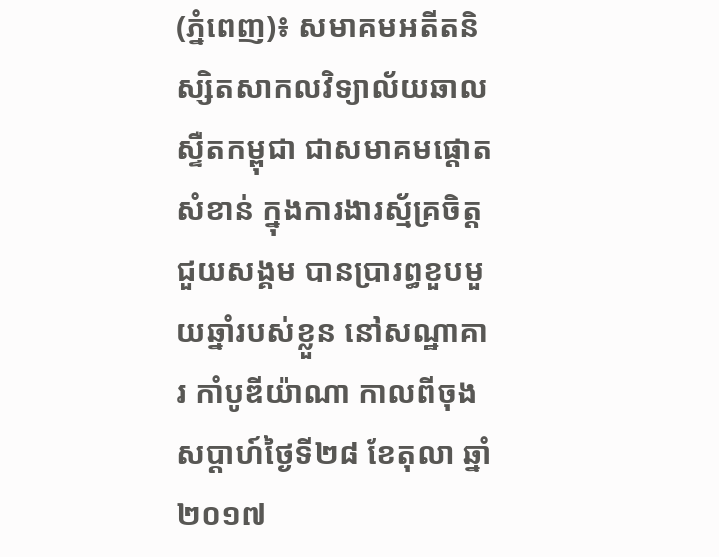(ភ្នំពេញ)៖ សមាគមអតីតនិស្សិតសាកលវិទ្យាល័យឆាលស្ទឺតកម្ពុជា ជាសមាគមផ្ដោតសំខាន់ ក្នុងការងារស័្មគ្រចិត្ដ ជួយសង្គម បានប្រារព្ធខួបមួយឆ្នាំរបស់ខ្លួន នៅសណ្ឋាគារ កាំបូឌីយ៉ាណា កាលពីចុងសប្ដាហ៍ថ្ងៃទី២៨ ខែតុលា ឆ្នាំ២០១៧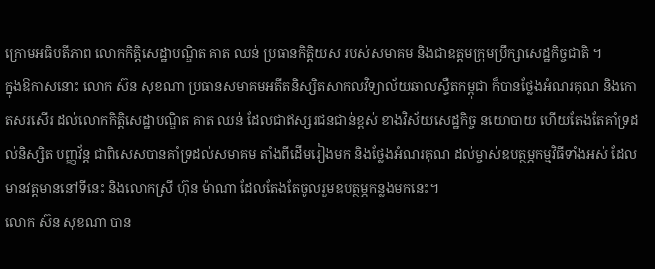ក្រោមអធិបតីភាព លោកកិត្តិសេដ្ឋាបណ្ឌិត គាត ឈន់ ប្រធានកិត្ដិយស របស់សមាគម និងជាឧត្តមក្រុមប្រឹក្សាសេដ្ឋកិច្ចជាតិ ។
ក្នុងឱកាសនោះ លោក ស៊ន សុខណា ប្រធានសមាគមអតីតនិស្សិតសាកលវិទ្យាល័យឆាលស្ទឺតកម្ពុជា ក៏បានថ្លែងអំណរគុណ និងកោតសរសើរ ដល់លោកកិត្តិសេដ្ឋាបណ្ឌិត គាត ឈន់ ដែលជាឥស្សរជនជាន់ខ្ពស់ ខាងវិស័យសេដ្ឋកិច្ច នយោបាយ ហើយតែងតែគាំទ្រដល់និស្សិត បញ្ញវ័ន្ត ជាពិសេសបានគាំទ្រដល់សមាគម តាំងពីដើមរៀងមក និងថ្លែងអំណរគុណ ដល់ម្ចាស់ឧបត្ថម្ភកម្មវិធីទាំងអស់ ដែលមានវត្ដមាននៅទីនេះ និងលោកស្រី ហ៊ុន ម៉ាណា ដែលតែងតែចូលរួមឧបត្ថម្ភកន្លងមកនេះ។
លោក ស៊ន សុខណា បាន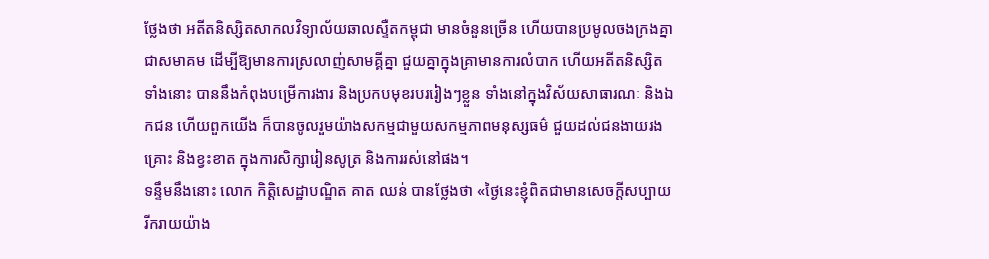ថ្លែងថា អតីតនិស្សិតសាកលវិទ្យាល័យឆាលស្ទឺតកម្ពុជា មានចំនួនច្រើន ហើយបានប្រមូលចងក្រងគ្នាជាសមាគម ដើម្បីឱ្យមានការស្រលាញ់សាមគ្គីគ្នា ជួយគ្នាក្នុងគ្រាមានការលំបាក ហើយអតីតនិស្សិតទាំងនោះ បាននឹងកំពុងបម្រើការងារ និងប្រកបមុខរបររៀងៗខ្លួន ទាំងនៅក្នុងវិស័យសាធារណៈ និងឯកជន ហើយពួកយើង ក៏បានចូលរួមយ៉ាងសកម្មជាមួយសកម្មភាពមនុស្សធម៌ ជួយដល់ជនងាយរងគ្រោះ និងខ្វះខាត ក្នុងការសិក្សារៀនសូត្រ និងការរស់នៅផង។
ទន្ទឹមនឹងនោះ លោក កិត្តិសេដ្ឋាបណ្ឌិត គាត ឈន់ បានថ្លែងថា «ថ្ងៃនេះខ្ញុំពិតជាមានសេចក្ដីសប្បាយរីករាយយ៉ាង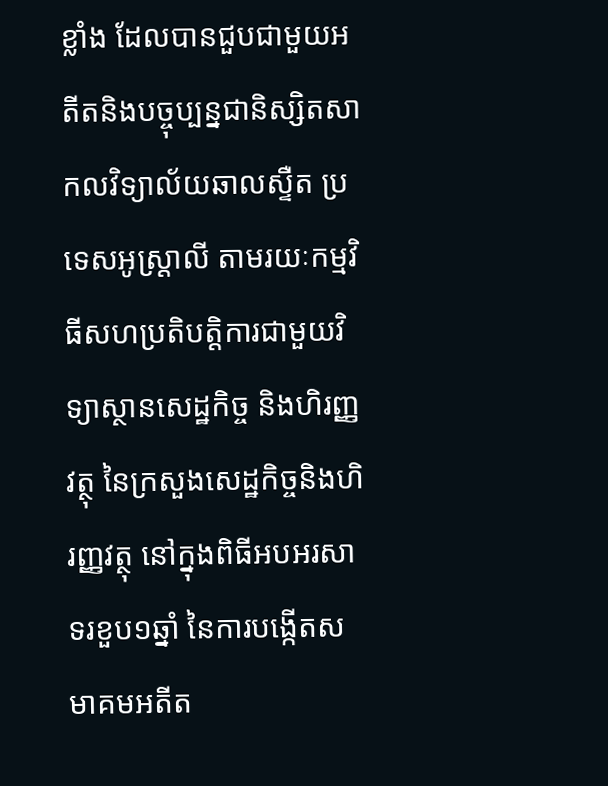ខ្លាំង ដែលបានជួបជាមួយអតីតនិងបច្ចុប្បន្នជានិស្សិតសាកលវិទ្យាល័យឆាលស្ទឺត ប្រទេសអូស្ដ្រាលី តាមរយៈកម្មវិធីសហប្រតិបត្ដិការជាមួយវិទ្យាស្ថានសេដ្ឋកិច្ច និងហិរញ្ញវត្ថុ នៃក្រសួងសេដ្ឋកិច្ចនិងហិរញ្ញវត្ថុ នៅក្នុងពិធីអបអរសាទរខួប១ឆ្នាំ នៃការបង្កើតសមាគមអតីត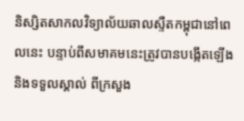និស្សិតសាកលវិទ្យាល័យឆាលស្ទឺតកម្ពុជានៅពេលនេះ បន្ទាប់ពីសមាគមនេះត្រូវបានបង្កើតឡើង និងទទួលស្គាល់ ពីក្រសួង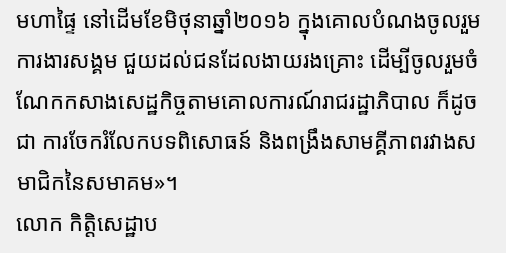មហាផ្ទៃ នៅដើមខែមិថុនាឆ្នាំ២០១៦ ក្នុងគោលបំណងចូលរួមការងារសង្គម ជួយដល់ជនដែលងាយរងគ្រោះ ដើម្បីចូលរួមចំណែកកសាងសេដ្ឋកិច្ចតាមគោលការណ៍រាជរដ្ឋាភិបាល ក៏ដូចជា ការចែករំលែកបទពិសោធន៍ និងពង្រឹងសាមគ្គីភាពរវាងសមាជិកនៃសមាគម»។
លោក កិត្តិសេដ្ឋាប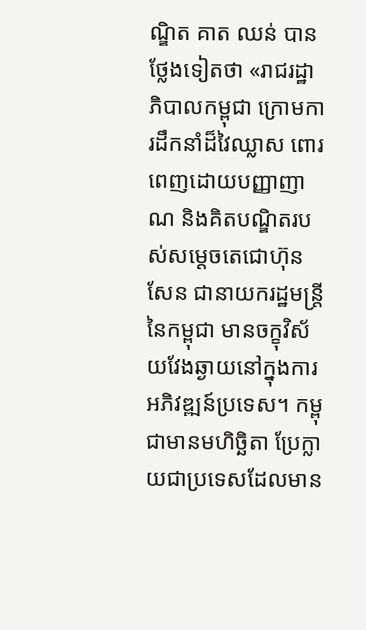ណ្ឌិត គាត ឈន់ បានថ្លែងទៀតថា «រាជរដ្ឋាភិបាលកម្ពុជា ក្រោមការដឹកនាំដ៏វៃឈ្លាស ពោរពេញដោយបញ្ញាញាណ និងគិតបណ្ឌិតរបស់សម្ដេចតេជោហ៊ុនសែន ជានាយករដ្ឋមន្ដ្រី នៃកម្ពុជា មានចក្ខុវិស័យវែងឆ្ងាយនៅក្នុងការអភិវឌ្ឍន៍ប្រទេស។ កម្ពុជាមានមហិច្ឆិតា ប្រែក្លាយជាប្រទេសដែលមាន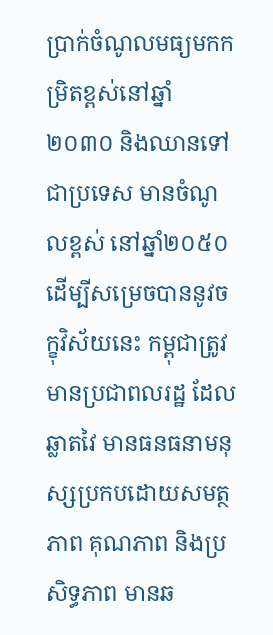ប្រាក់ចំណូលមធ្យមកកម្រិតខ្ពស់នៅឆ្នាំ២០៣០ និងឈានទៅជាប្រទេស មានចំណូលខ្ពស់ នៅឆ្នាំ២០៥០ ដើម្បីសម្រេចបាននូវចក្ខុវិស័យនេះ កម្ពុជាត្រូវមានប្រជាពលរដ្ឋ ដែលឆ្លាតវៃ មានធនធនាមនុស្សប្រកបដោយសមត្ថភាព គុណភាព និងប្រសិទ្ធភាព មានឆ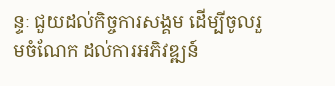ន្ទៈ ជួយដល់កិច្ចការសង្គម ដើម្បីចូលរួមចំណែក ដល់ការអភិវឌ្ឍន៍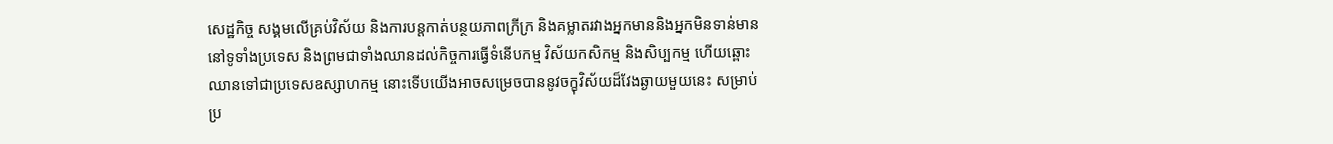សេដ្ឋកិច្ច សង្គមលើគ្រប់វិស័យ និងការបន្ដកាត់បន្ថយភាពក្រីក្រ និងគម្លាតរវាងអ្នកមាននិងអ្នកមិនទាន់មាន នៅទូទាំងប្រទេស និងព្រមជាទាំងឈានដល់កិច្ចការធ្វើទំនើបកម្ម វិស័យកសិកម្ម និងសិប្បកម្ម ហើយឆ្ពោះឈានទៅជាប្រទេសឧស្សាហកម្ម នោះទើបយើងអាចសម្រេចបាននូវចក្ខុវិស័យដ៏វែងឆ្ងាយមួយនេះ សម្រាប់ប្រ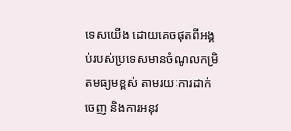ទេសយើង ដោយគេចផុតពីអង្គប់របស់ប្រទេសមានចំណូលកម្រិតមធ្យមខ្ពស់ តាមរយៈការដាក់ចេញ និងការអនុវ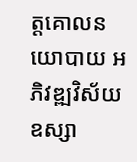ត្ដគោលនយោបាយ អភិវឌ្ឍវិស័យឧស្សា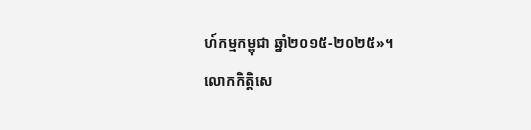ហ៍កម្មកម្ពុជា ឆ្នាំ២០១៥-២០២៥»។
លោកកិត្ដិសេ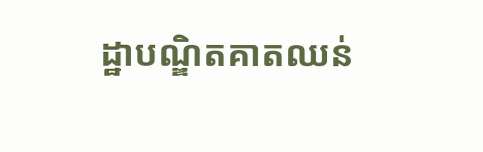ដ្ឋាបណ្ឌិតគាតឈន់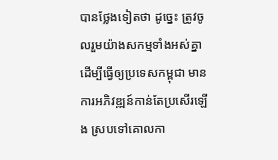បានថ្លែងទៀតថា ដូច្នេះ ត្រូវចូលរួមយ៉ាងសកម្មទាំងអស់គ្នា ដើម្បីធ្វើឲ្យប្រទេសកម្ពុជា មានការអភិវឌ្ឍន៍កាន់តែប្រសើរឡើង ស្របទៅគោលកា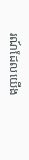រណ៍ដែលយើង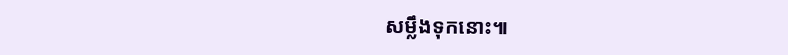សម្លឹងទុកនោះ៕